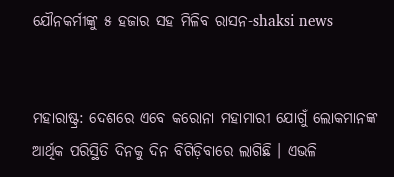ଯୌନକର୍ମୀଙ୍କୁ ୫ ହଜାର ସହ ମିଳିବ ରାସନ-shaksi news


ମହାରାଷ୍ଟ୍ର: ଦେଶରେ ଏବେ କରୋନା ମହାମାରୀ ଯୋଗୁଁ ଲୋକମାନଙ୍କ ଆର୍ଥିକ ପରିସ୍ଥିତି ଦିନକୁ ଦିନ ବିଗିଡ଼ିବାରେ ଲାଗିଛି । ଏଭଳି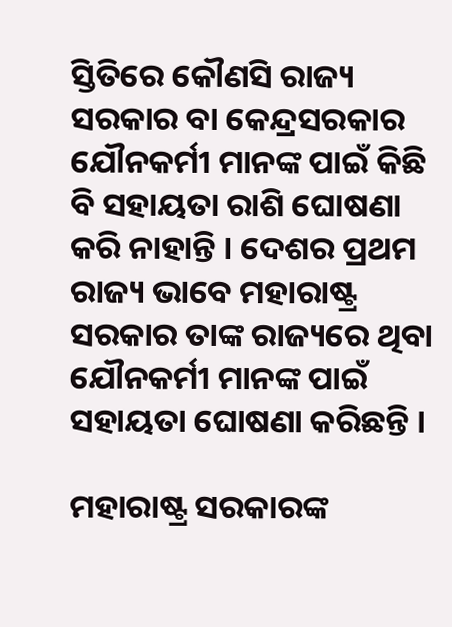ସ୍ତିତିରେ କୌଣସି ରାଜ୍ୟ ସରକାର ବା କେନ୍ଦ୍ରସରକାର ଯୌନକର୍ମୀ ମାନଙ୍କ ପାଇଁ କିଛି ବି ସହାୟତା ରାଶି ଘୋଷଣା କରି ନାହାନ୍ତି । ଦେଶର ପ୍ରଥମ ରାଜ୍ୟ ଭାବେ ମହାରାଷ୍ଟ୍ର ସରକାର ତାଙ୍କ ରାଜ୍ୟରେ ଥିବା ଯୌନକର୍ମୀ ମାନଙ୍କ ପାଇଁ ସହାୟତା ଘୋଷଣା କରିଛନ୍ତି ।

ମହାରାଷ୍ଟ୍ର ସରକାରଙ୍କ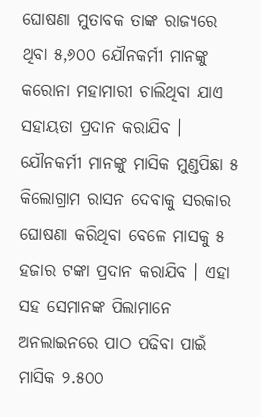ଘୋଷଣା ମୁତାବକ ତାଙ୍କ ରାଜ୍ୟରେ ଥିବା ୫,୬୦୦ ଯୌନକର୍ମୀ ମାନଙ୍କୁ କରୋନା ମହାମାରୀ ଚାଲିଥିବା ଯାଏ ସହାୟତା ପ୍ରଦାନ କରାଯିବ । ଯୌନକର୍ମୀ ମାନଙ୍କୁ ମାସିକ ମୁଣ୍ଡପିଛା ୫ କିଲୋଗ୍ରାମ ରାସନ ଦେବାକୁ ସରକାର ଘୋଷଣା କରିଥିବା ବେଳେ ମାସକୁ ୫ ହଜାର ଟଙ୍କା ପ୍ରଦାନ କରାଯିବ । ଏହା ସହ ସେମାନଙ୍କ ପିଲାମାନେ ଅନଲାଇନରେ ପାଠ ପଢିବା ପାଇଁ ମାସିକ ୨.୫୦୦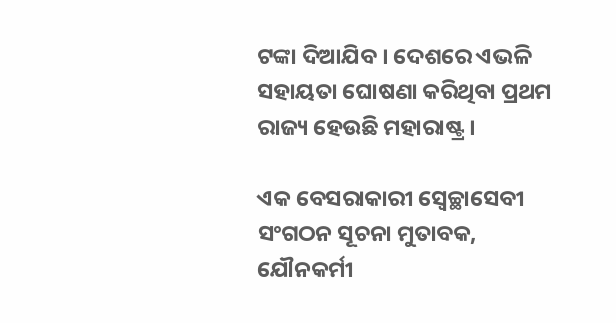ଟଙ୍କା ଦିଆଯିବ । ଦେଶରେ ଏଭଳି ସହାୟତା ଘୋଷଣା କରିଥିବା ପ୍ରଥମ ରାଜ୍ୟ ହେଉଛି ମହାରାଷ୍ଟ୍ର ।

ଏକ ବେସରାକାରୀ ସ୍ୱେଚ୍ଛାସେବୀ ସଂଗଠନ ସୂଚନା ମୁତାବକ, ଯୌନକର୍ମୀ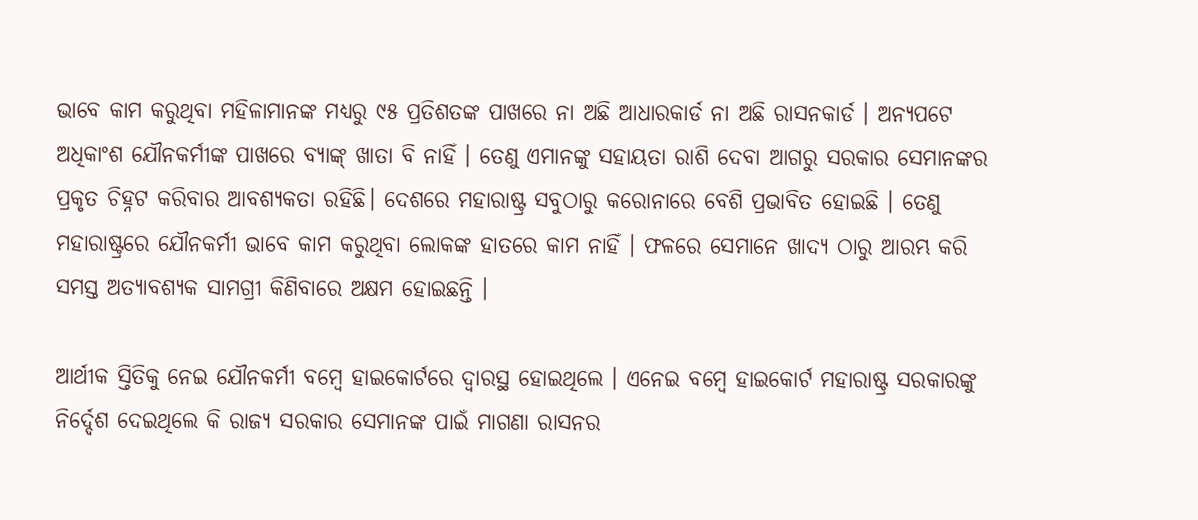ଭାବେ କାମ କରୁଥିବା ମହିଳାମାନଙ୍କ ମଧ୍ୟରୁ ୯୫ ପ୍ରତିଶତଙ୍କ ପାଖରେ ନା ଅଛି ଆଧାରକାର୍ଡ ନା ଅଛି ରାସନକାର୍ଡ । ଅନ୍ୟପଟେ ଅଧିକାଂଶ ଯୌନକର୍ମୀଙ୍କ ପାଖରେ ବ୍ୟାଙ୍କ୍ ଖାତା ବି ନାହିଁ । ତେଣୁ ଏମାନଙ୍କୁ ସହାୟତା ରାଶି ଦେବା ଆଗରୁ ସରକାର ସେମାନଙ୍କର ପ୍ରକୃତ ଚିହ୍ନଟ କରିବାର ଆବଶ୍ୟକତା ରହିଛି। ଦେଶରେ ମହାରାଷ୍ଟ୍ର ସବୁଠାରୁ କରୋନାରେ ବେଶି ପ୍ରଭାବିତ ହୋଇଛି । ତେଣୁ ମହାରାଷ୍ଟ୍ରରେ ଯୌନକର୍ମୀ ଭାବେ କାମ କରୁଥିବା ଲୋକଙ୍କ ହାତରେ କାମ ନାହିଁ । ଫଳରେ ସେମାନେ ଖାଦ୍ୟ ଠାରୁ ଆରମ୍ଭ କରି ସମସ୍ତ ଅତ୍ୟାବଶ୍ୟକ ସାମଗ୍ରୀ କିଣିବାରେ ଅକ୍ଷମ ହୋଇଛନ୍ତି ।

ଆର୍ଥୀକ ସ୍ତିତିକୁ ନେଇ ଯୌନକର୍ମୀ ବମ୍ବେ ହାଇକୋର୍ଟରେ ଦ୍ୱାରସ୍ଥ ହୋଇଥିଲେ । ଏନେଇ ବମ୍ବେ ହାଇକୋର୍ଟ ମହାରାଷ୍ଟ୍ର ସରକାରଙ୍କୁ ନିର୍ଦ୍ଦେଶ ଦେଇଥିଲେ କି ରାଜ୍ୟ ସରକାର ସେମାନଙ୍କ ପାଇଁ ମାଗଣା ରାସନର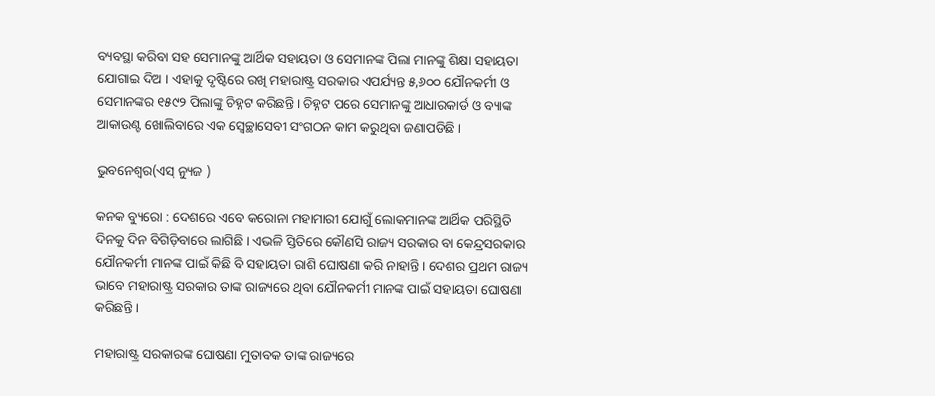ବ୍ୟବସ୍ଥା କରିବା ସହ ସେମାନଙ୍କୁ ଆର୍ଥିକ ସହାୟତା ଓ ସେମାନଙ୍କ ପିଲା ମାନଙ୍କୁ ଶିକ୍ଷା ସହାୟତା ଯୋଗାଇ ଦିଅ । ଏହାକୁ ଦୃଷ୍ଟିରେ ରଖି ମହାରାଷ୍ଟ୍ର ସରକାର ଏପର୍ଯ୍ୟନ୍ତ ୫,୬୦୦ ଯୌନକର୍ମୀ ଓ ସେମାନଙ୍କର ୧୫୯୨ ପିଲାଙ୍କୁ ଚିହ୍ନଟ କରିଛନ୍ତି । ଚିହ୍ନଟ ପରେ ସେମାନଙ୍କୁ ଆଧାରକାର୍ଡ ଓ ବ୍ୟାଙ୍କ ଆକାଉଣ୍ଟ ଖୋଲିବାରେ ଏକ ସ୍ୱେଚ୍ଛାସେବୀ ସଂଗଠନ କାମ କରୁଥିବା ଜଣାପଡିଛି ।

ଭୁବନେଶ୍ୱର(ଏସ୍ ନ୍ୟୁଜ )

କନକ ବ୍ୟୁରୋ : ଦେଶରେ ଏବେ କରୋନା ମହାମାରୀ ଯୋଗୁଁ ଲୋକମାନଙ୍କ ଆର୍ଥିକ ପରିସ୍ଥିତି ଦିନକୁ ଦିନ ବିଗିଡ଼ିବାରେ ଲାଗିଛି । ଏଭଳି ସ୍ତିତିରେ କୌଣସି ରାଜ୍ୟ ସରକାର ବା କେନ୍ଦ୍ରସରକାର ଯୌନକର୍ମୀ ମାନଙ୍କ ପାଇଁ କିଛି ବି ସହାୟତା ରାଶି ଘୋଷଣା କରି ନାହାନ୍ତି । ଦେଶର ପ୍ରଥମ ରାଜ୍ୟ ଭାବେ ମହାରାଷ୍ଟ୍ର ସରକାର ତାଙ୍କ ରାଜ୍ୟରେ ଥିବା ଯୌନକର୍ମୀ ମାନଙ୍କ ପାଇଁ ସହାୟତା ଘୋଷଣା କରିଛନ୍ତି ।

ମହାରାଷ୍ଟ୍ର ସରକାରଙ୍କ ଘୋଷଣା ମୁତାବକ ତାଙ୍କ ରାଜ୍ୟରେ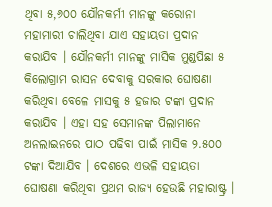ଥିବା ୫,୬୦୦ ଯୌନକର୍ମୀ ମାନଙ୍କୁ କରୋନା ମହାମାରୀ ଚାଲିଥିବା ଯାଏ ସହାୟତା ପ୍ରଦାନ କରାଯିବ । ଯୌନକର୍ମୀ ମାନଙ୍କୁ ମାସିକ ମୁଣ୍ଡପିଛା ୫ କିଲୋଗ୍ରାମ ରାସନ ଦେବାକୁ ସରକାର ଘୋଷଣା କରିଥିବା ବେଳେ ମାସକୁ ୫ ହଜାର ଟଙ୍କା ପ୍ରଦାନ କରାଯିବ । ଏହା ସହ ସେମାନଙ୍କ ପିଲାମାନେ ଅନଲାଇନରେ ପାଠ ପଢିବା ପାଇଁ ମାସିକ ୨.୫୦୦ ଟଙ୍କା ଦିଆଯିବ । ଦେଶରେ ଏଭଳି ସହାୟତା ଘୋଷଣା କରିଥିବା ପ୍ରଥମ ରାଜ୍ୟ ହେଉଛି ମହାରାଷ୍ଟ୍ର ।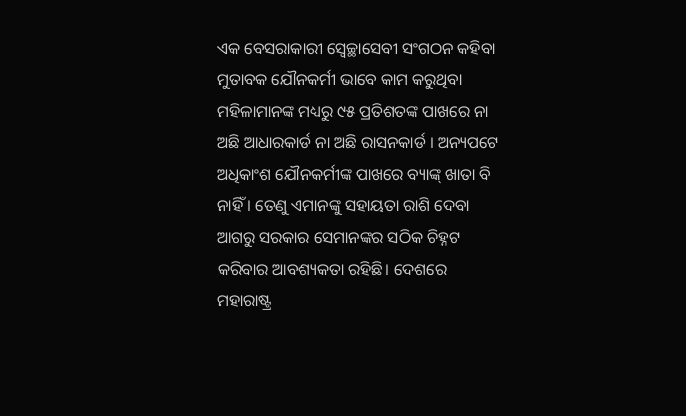ଏକ ବେସରାକାରୀ ସ୍ୱେଚ୍ଛାସେବୀ ସଂଗଠନ କହିବା ମୁତାବକ ଯୌନକର୍ମୀ ଭାବେ କାମ କରୁଥିବା ମହିଳାମାନଙ୍କ ମଧ୍ୟରୁ ୯୫ ପ୍ରତିଶତଙ୍କ ପାଖରେ ନା ଅଛି ଆଧାରକାର୍ଡ ନା ଅଛି ରାସନକାର୍ଡ । ଅନ୍ୟପଟେ ଅଧିକାଂଶ ଯୌନକର୍ମୀଙ୍କ ପାଖରେ ବ୍ୟାଙ୍କ୍ ଖାତା ବି ନାହିଁ । ତେଣୁ ଏମାନଙ୍କୁ ସହାୟତା ରାଶି ଦେବା ଆଗରୁ ସରକାର ସେମାନଙ୍କର ସଠିକ ଚିହ୍ନଟ କରିବାର ଆବଶ୍ୟକତା ରହିଛି। ଦେଶରେ ମହାରାଷ୍ଟ୍ର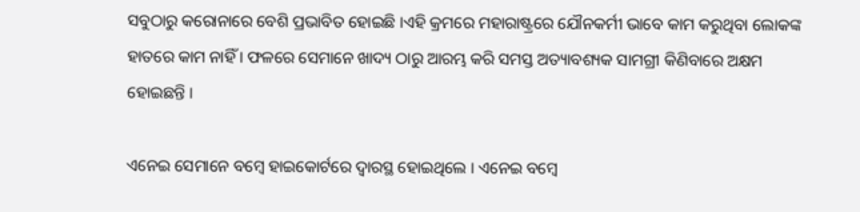ସବୁଠାରୁ କରୋନାରେ ବେଶି ପ୍ରଭାବିତ ହୋଇଛି ।ଏହି କ୍ରମରେ ମହାରାଷ୍ଟ୍ରରେ ଯୌନକର୍ମୀ ଭାବେ କାମ କରୁଥିବା ଲୋକଙ୍କ ହାତରେ କାମ ନାହିଁ । ଫଳରେ ସେମାନେ ଖାଦ୍ୟ ଠାରୁ ଆରମ୍ଭ କରି ସମସ୍ତ ଅତ୍ୟାବଶ୍ୟକ ସାମଗ୍ରୀ କିଣିବାରେ ଅକ୍ଷମ ହୋଇଛନ୍ତି ।

ଏନେଇ ସେମାନେ ବମ୍ବେ ହାଇକୋର୍ଟରେ ଦ୍ୱାରସ୍ଥ ହୋଇଥିଲେ । ଏନେଇ ବମ୍ବେ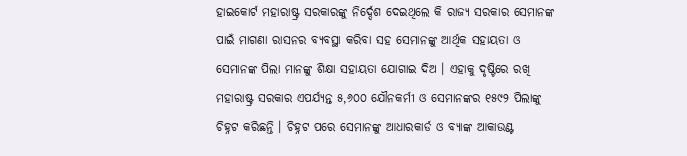ହାଇକୋର୍ଟ ମହାରାଷ୍ଟ୍ର ସରକାରଙ୍କୁ ନିର୍ଦ୍ଦେଶ ଦେଇଥିଲେ କି ରାଜ୍ୟ ସରକାର ସେମାନଙ୍କ ପାଇଁ ମାଗଣା ରାସନର ବ୍ୟବସ୍ଥା କରିବା ସହ ସେମାନଙ୍କୁ ଆର୍ଥିକ ସହାୟତା ଓ ସେମାନଙ୍କ ପିଲା ମାନଙ୍କୁ ଶିକ୍ଷା ସହାୟତା ଯୋଗାଇ ଦିଅ । ଏହାକୁ ଦୃଷ୍ଟିରେ ରଖି ମହାରାଷ୍ଟ୍ର ସରକାର ଏପର୍ଯ୍ୟନ୍ତ ୫,୬୦୦ ଯୌନକର୍ମୀ ଓ ସେମାନଙ୍କର ୧୫୯୨ ପିଲାଙ୍କୁ ଚିହ୍ନଟ କରିଛନ୍ତି । ଚିହ୍ନଟ ପରେ ସେମାନଙ୍କୁ ଆଧାରକାର୍ଡ ଓ ବ୍ୟାଙ୍କ ଆକାଉଣ୍ଟ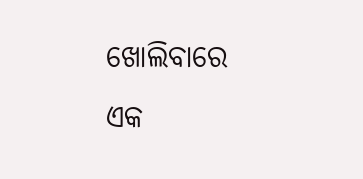ଖୋଲିବାରେ ଏକ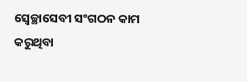ସ୍ୱେଚ୍ଛାସେବୀ ସଂଗଠନ କାମ କରୁଥିବା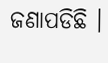ଜଣାପଡିଛି ।